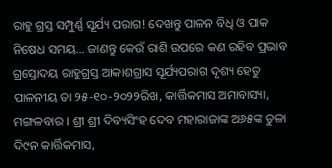ରାହୁ ଗ୍ରସ୍ତ ସମ୍ପୁର୍ଣ୍ଣ ସୂର୍ଯ୍ୟ ପରାଗ! ଦେଖନ୍ତୁ ପାଳନ ବିଧି ଓ ପାକ ନିଷେଧ ସମୟ… ଜାଣନ୍ତୁ କେଉଁ ରାଶି ଉପରେ କଣ ରହିବ ପ୍ରଭାବ
ଗ୍ରସ୍ତୋଦୟ ରାହୁଗ୍ରସ୍ତ ଆକାଶଗ୍ରାସ ସୂର୍ଯ୍ୟପରାଗ ଦୃଶ୍ୟ ହେତୁ ପାଳନୀୟ ତା ୨୫-୧୦-୨୦୨୨ରିଖ, କାର୍ତ୍ତିକମାସ ଅମାବାସ୍ୟା, ମଙ୍ଗଳବାର । ଶ୍ରୀ ଶ୍ରୀ ଦିବ୍ୟସିଂହ ଦେବ ମହାରାଜାଙ୍କ ଅ୬୫ଙ୍କ ତୁଳା ଦି୯ନ କାର୍ତ୍ତିକମାସ,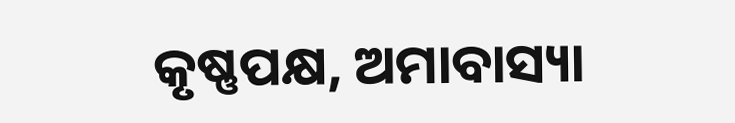କୃଷ୍ଣପକ୍ଷ, ଅମାବାସ୍ୟା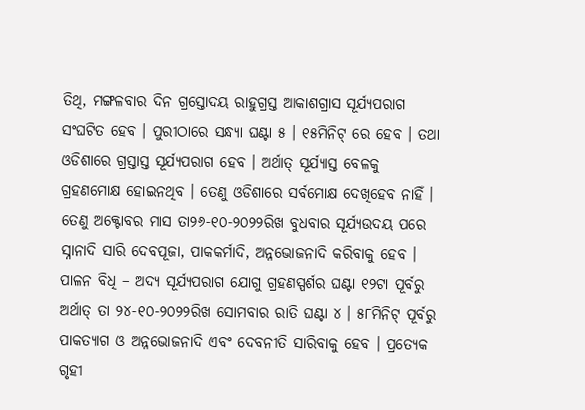ତିଥି, ମଙ୍ଗଳବାର ଦିନ ଗ୍ରସ୍ତୋଦୟ ରାହୁଗ୍ରସ୍ତ ଆକାଶଗ୍ରାସ ସୂର୍ଯ୍ୟପରାଗ ସଂଘଟିତ ହେବ । ପୁରୀଠାରେ ସନ୍ଧ୍ୟା ଘଣ୍ଟା ୫ । ୧୫ମିନିଟ୍ ରେ ହେବ । ତଥା ଓଡିଶାରେ ଗ୍ରସ୍ତାସ୍ତ ସୂର୍ଯ୍ୟପରାଗ ହେବ । ଅର୍ଥାତ୍ ସୂର୍ଯ୍ୟାସ୍ତ ବେଳକୁ ଗ୍ରହଣମୋକ୍ଷ ହୋଇନଥିବ । ତେଣୁ ଓଡିଶାରେ ସର୍ବମୋକ୍ଷ ଦେଖିହେବ ନାହିଁ । ତେଣୁ ଅକ୍ଟୋବର ମାସ ତା୨୬-୧୦-୨୦୨୨ରିଖ ବୁଧବାର ସୂର୍ଯ୍ୟଉଦୟ ପରେ ସ୍ନାନାଦି ସାରି ଦେବପୂଜା, ପାକକର୍ମାଦି, ଅନ୍ନଭୋଜନାଦି କରିବାକୁ ହେବ ।
ପାଳନ ବିଧି – ଅଦ୍ୟ ସୂର୍ଯ୍ୟପରାଗ ଯୋଗୁ ଗ୍ରହଣସ୍ପର୍ଶର ଘଣ୍ଟା ୧୨ଟା ପୂର୍ବରୁ ଅର୍ଥାତ୍ ତା ୨୪-୧୦-୨୦୨୨ରିଖ ସୋମବାର ରାତି ଘଣ୍ଟା ୪ । ୫୮ମିନିଟ୍ ପୂର୍ବରୁ ପାକତ୍ୟାଗ ଓ ଅନ୍ନଭୋଜନାଦି ଏବଂ ଦେବନୀତି ସାରିବାକୁ ହେବ । ପ୍ରତ୍ୟେକ ଗୃହୀ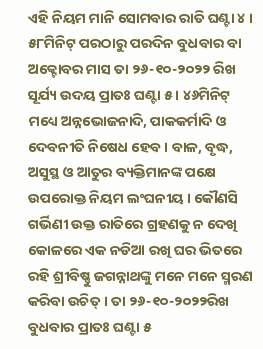ଏହି ନିୟମ ମାନି ସୋମବାର ରାତି ଘଣ୍ଟା ୪ । ୫୮ମିନିଟ୍ ପରଠାରୁ ପରଦିନ ବୁଧବାର ବା ଅକ୍ଟୋବର ମାସ ତା ୨୬-୧୦-୨୦୨୨ ରିଖ ସୂର୍ଯ୍ୟ ଉଦୟ ପ୍ରାତଃ ଘଣ୍ଟା ୫ । ୪୬ମିନିଟ୍ ମଧ୍ୟେ ଅନ୍ନଭୋଜନାଦି, ପାକକର୍ମାଦି ଓ ଦେବନୀତି ନିଷେଧ ହେବ । ବାଳ, ବୃଦ୍ଧ, ଅସୁସ୍ଥ ଓ ଆତୁର ବ୍ୟକ୍ତିମାନଙ୍କ ପକ୍ଷେ ଉପରୋକ୍ତ ନିୟମ ଲଂଘନୀୟ । କୌଣସି ଗର୍ଭିଣୀ ଉକ୍ତ ରାତିରେ ଗ୍ରହଣକୁ ନ ଦେଖି କୋଳରେ ଏକ ନଡିଆ ରଖି ଘର ଭିତରେ ରହି ଶ୍ରୀବିଷ୍ଣୁ ଜଗନ୍ନାଥଙ୍କୁ ମନେ ମନେ ସ୍ମରଣ କରିବା ଉଚିତ୍ । ତା ୨୬-୧୦-୨୦୨୨ରିଖ ବୁଧବାର ପ୍ରାତଃ ଘଣ୍ଟା ୫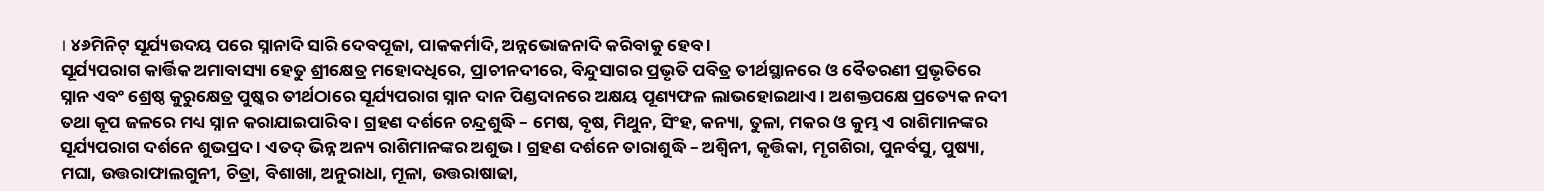। ୪୬ମିନିଟ୍ ସୂର୍ଯ୍ୟଉଦୟ ପରେ ସ୍ନାନାଦି ସାରି ଦେବପୂଜା, ପାକକର୍ମାଦି, ଅନ୍ନଭୋଜନାଦି କରିବାକୁ ହେବ ।
ସୂର୍ଯ୍ୟପରାଗ କାର୍ତ୍ତିକ ଅମାବାସ୍ୟା ହେତୁ ଶ୍ରୀକ୍ଷେତ୍ର ମହୋଦଧିରେ, ପ୍ରାଚୀନଦୀରେ, ବିନ୍ଦୁସାଗର ପ୍ରଭୃତି ପବିତ୍ର ତୀର୍ଥସ୍ଥାନରେ ଓ ବୈତରଣୀ ପ୍ରଭୃତିରେ ସ୍ନାନ ଏବଂ ଶ୍ରେଷ୍ଠ କୁରୁକ୍ଷେତ୍ର ପୁଷ୍କର ତୀର୍ଥଠାରେ ସୂର୍ଯ୍ୟପରାଗ ସ୍ନାନ ଦାନ ପିଣ୍ଡଦାନରେ ଅକ୍ଷୟ ପୂଣ୍ୟଫଳ ଲାଭହୋଇଥାଏ । ଅଶକ୍ତପକ୍ଷେ ପ୍ରତ୍ୟେକ ନଦୀ ତଥା କୂପ ଜଳରେ ମଧ୍ୟ ସ୍ନାନ କରାଯାଇପାରିବ । ଗ୍ରହଣ ଦର୍ଶନେ ଚନ୍ଦ୍ରଶୁଦ୍ଧି – ମେଷ, ବୃଷ, ମିଥୁନ, ସିଂହ, କନ୍ୟା, ତୁଳା, ମକର ଓ କୁମ୍ଭ ଏ ରାଶିମାନଙ୍କର ସୂର୍ଯ୍ୟପରାଗ ଦର୍ଶନେ ଶୁଭପ୍ରଦ । ଏତଦ୍ ଭିନ୍ନ ଅନ୍ୟ ରାଶିମାନଙ୍କର ଅଶୁଭ । ଗ୍ରହଣ ଦର୍ଶନେ ତାରାଶୁଦ୍ଧି – ଅଶ୍ଵିନୀ, କୃତ୍ତିକା, ମୃଗଶିରା, ପୁନର୍ବସୁ, ପୁଷ୍ୟା, ମଘା, ଉତ୍ତରାଫାଲଗୁନୀ, ଚିତ୍ରା, ବିଶାଖା, ଅନୁରାଧା, ମୂଳା, ଉତ୍ତରାଷାଢା,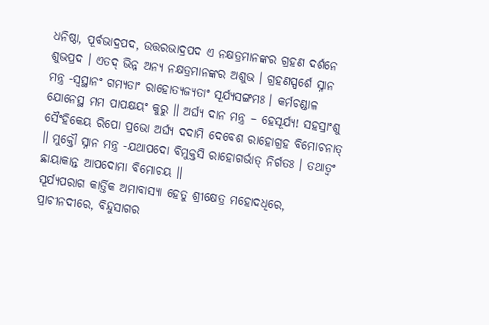ଧନିଷ୍ଠା, ପୂର୍ବଭାଦ୍ରପଦ, ଉତ୍ତରଭାଦ୍ରପଦ ଏ ନକ୍ଷତ୍ରମାନଙ୍କର ଗ୍ରହଣ ଦର୍ଶନେ ଶୁଭପ୍ରଦ । ଏତଦ୍ ଭିନ୍ନ ଅନ୍ୟ ନକ୍ଷତ୍ରମାନଙ୍କର ଅଶୁଭ । ଗ୍ରହଣସ୍ପର୍ଶେ ସ୍ନାନ ମନ୍ତ୍ର -ସ୍ଵସ୍ଥାନଂ ଗମ୍ୟତାଂ ରାହୋତ୍ୟଜ୍ୟତାଂ ସୂର୍ଯ୍ୟସଙ୍ଗମଃ । କର୍ମଚଣ୍ଡାଳ ଯୋନେସ୍ଥ ମମ ପାପକ୍ଷୟଂ କୁରୁ ॥ ଅର୍ଘ୍ୟ ଦାନ ମନ୍ତ୍ର – ହେସୂର୍ଯ୍ୟ! ସହସ୍ରାଂଶୁ ସୈଂହିକେୟ ରିପୋ ପ୍ରଭୋ ଅର୍ଘ୍ୟ ଦଦାମି ଦେବେଶ ରାହୋଗ୍ରହ ବିମୋଚନାତ୍ ॥ ମୁକ୍ତୌ ସ୍ନାନ ମନ୍ତ୍ର -ଯଥାପଦୋ ବିମୁକ୍ତସି ରାହୋଗର୍ଭାତ୍ ନିର୍ଗତଃ । ତଥାତ୍ଵଂ ଛାୟାକାନ୍ତ ଆପଦୋମା ବିମୋଚୟ ॥
ସୂର୍ଯ୍ୟପରାଗ କାର୍ତ୍ତିକ ଅମାବାସ୍ୟା ହେତୁ ଶ୍ରୀକ୍ଷେତ୍ର ମହୋଦଧିରେ, ପ୍ରାଚୀନଦୀରେ, ବିନ୍ଦୁସାଗର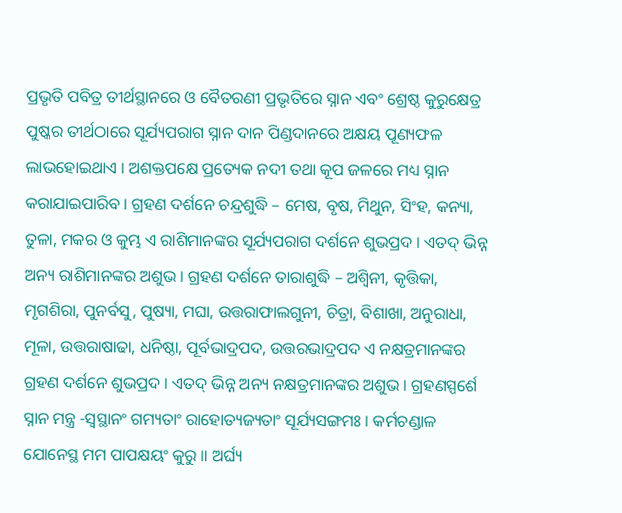ପ୍ରଭୃତି ପବିତ୍ର ତୀର୍ଥସ୍ଥାନରେ ଓ ବୈତରଣୀ ପ୍ରଭୃତିରେ ସ୍ନାନ ଏବଂ ଶ୍ରେଷ୍ଠ କୁରୁକ୍ଷେତ୍ର ପୁଷ୍କର ତୀର୍ଥଠାରେ ସୂର୍ଯ୍ୟପରାଗ ସ୍ନାନ ଦାନ ପିଣ୍ଡଦାନରେ ଅକ୍ଷୟ ପୂଣ୍ୟଫଳ ଲାଭହୋଇଥାଏ । ଅଶକ୍ତପକ୍ଷେ ପ୍ରତ୍ୟେକ ନଦୀ ତଥା କୂପ ଜଳରେ ମଧ୍ୟ ସ୍ନାନ କରାଯାଇପାରିବ । ଗ୍ରହଣ ଦର୍ଶନେ ଚନ୍ଦ୍ରଶୁଦ୍ଧି – ମେଷ, ବୃଷ, ମିଥୁନ, ସିଂହ, କନ୍ୟା, ତୁଳା, ମକର ଓ କୁମ୍ଭ ଏ ରାଶିମାନଙ୍କର ସୂର୍ଯ୍ୟପରାଗ ଦର୍ଶନେ ଶୁଭପ୍ରଦ । ଏତଦ୍ ଭିନ୍ନ ଅନ୍ୟ ରାଶିମାନଙ୍କର ଅଶୁଭ । ଗ୍ରହଣ ଦର୍ଶନେ ତାରାଶୁଦ୍ଧି – ଅଶ୍ଵିନୀ, କୃତ୍ତିକା, ମୃଗଶିରା, ପୁନର୍ବସୁ, ପୁଷ୍ୟା, ମଘା, ଉତ୍ତରାଫାଲଗୁନୀ, ଚିତ୍ରା, ବିଶାଖା, ଅନୁରାଧା, ମୂଳା, ଉତ୍ତରାଷାଢା, ଧନିଷ୍ଠା, ପୂର୍ବଭାଦ୍ରପଦ, ଉତ୍ତରଭାଦ୍ରପଦ ଏ ନକ୍ଷତ୍ରମାନଙ୍କର ଗ୍ରହଣ ଦର୍ଶନେ ଶୁଭପ୍ରଦ । ଏତଦ୍ ଭିନ୍ନ ଅନ୍ୟ ନକ୍ଷତ୍ରମାନଙ୍କର ଅଶୁଭ । ଗ୍ରହଣସ୍ପର୍ଶେ ସ୍ନାନ ମନ୍ତ୍ର -ସ୍ଵସ୍ଥାନଂ ଗମ୍ୟତାଂ ରାହୋତ୍ୟଜ୍ୟତାଂ ସୂର୍ଯ୍ୟସଙ୍ଗମଃ । କର୍ମଚଣ୍ଡାଳ ଯୋନେସ୍ଥ ମମ ପାପକ୍ଷୟଂ କୁରୁ ॥ ଅର୍ଘ୍ୟ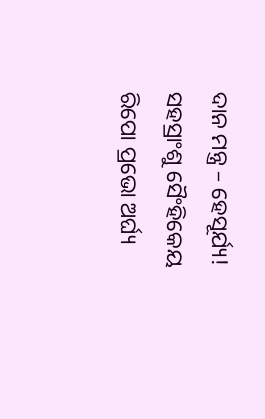ଦାନ ମନ୍ତ୍ର – ହେସୂର୍ଯ୍ୟ! ସହସ୍ରାଂଶୁ ସୈଂହିକେୟ ରିପୋ ପ୍ରଭୋ ଅର୍ଘ୍ୟ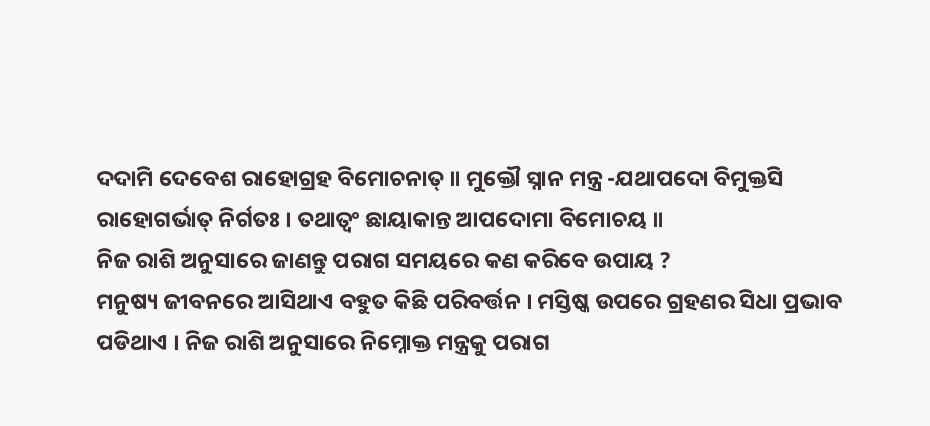ଦଦାମି ଦେବେଶ ରାହୋଗ୍ରହ ବିମୋଚନାତ୍ ॥ ମୁକ୍ତୌ ସ୍ନାନ ମନ୍ତ୍ର -ଯଥାପଦୋ ବିମୁକ୍ତସି ରାହୋଗର୍ଭାତ୍ ନିର୍ଗତଃ । ତଥାତ୍ଵଂ ଛାୟାକାନ୍ତ ଆପଦୋମା ବିମୋଚୟ ॥
ନିଜ ରାଶି ଅନୁସାରେ ଜାଣନ୍ତୁ ପରାଗ ସମୟରେ କଣ କରିବେ ଉପାୟ ?
ମନୁଷ୍ୟ ଜୀବନରେ ଆସିଥାଏ ବହୁତ କିଛି ପରିବର୍ତ୍ତନ । ମସ୍ତିଷ୍କ ଉପରେ ଗ୍ରହଣର ସିଧା ପ୍ରଭାବ ପଡିଥାଏ । ନିଜ ରାଶି ଅନୁସାରେ ନିମ୍ନୋକ୍ତ ମନ୍ତ୍ରକୁ ପରାଗ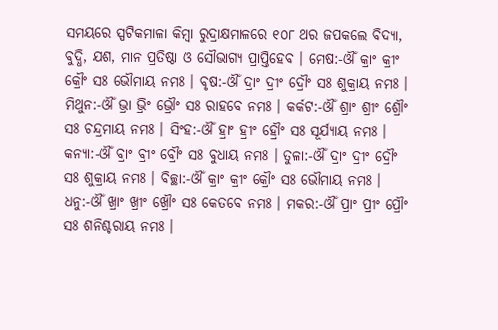ସମୟରେ ସ୍ପଟିକମାଳା କିମ୍ବା ରୁଦ୍ରାକ୍ଷମାଳରେ ୧୦୮ ଥର ଜପକଲେ ବିଦ୍ୟା, ବୁଦ୍ଧି, ଯଶ, ମାନ ପ୍ରତିଷ୍ଠା ଓ ସୌଭାଗ୍ୟ ପ୍ରାପ୍ତିହେବ । ମେଷ:-ଔଁ କ୍ରାଂ କ୍ରୀଂ କ୍ରୌଂ ସଃ ଭୌମାୟ ନମଃ । ବୃଷ:-ଔଁ ଦ୍ରାଂ ଦ୍ରୀଂ ଦ୍ରୌଂ ସଃ ଶୁକ୍ରାୟ ନମଃ । ମିଥୁନ:-ଔଁ ଭ୍ରା ଭ୍ରିଂ ଭ୍ରୌଂ ସଃ ରାହବେ ନମଃ । କର୍କଟ:-ଔଁ ଶ୍ରାଂ ଶ୍ରୀଂ ଶ୍ରୌଂ ସଃ ଚନ୍ଦ୍ରମାୟ ନମଃ । ସିଂହ:-ଔଁ ହ୍ରାଂ ହ୍ରୀଂ ହ୍ରୌଂ ସଃ ସୂର୍ଯ୍ୟାୟ ନମଃ । କନ୍ୟା:-ଔଁ ବ୍ରାଂ ବ୍ରୀଂ ବ୍ରୌଂ ସଃ ବୁଧାୟ ନମଃ । ତୁଳା:-ଔଁ ଦ୍ରାଂ ଦ୍ରୀଂ ଦ୍ରୌଂ ସଃ ଶୁକ୍ରାୟ ନମଃ । ବିଚ୍ଛା:-ଔଁ କ୍ରାଂ କ୍ରୀଂ କ୍ରୌଂ ସଃ ଭୌମାୟ ନମଃ । ଧନୁ:-ଔଁ ଖ୍ରାଂ ଖ୍ରୀଂ ଖ୍ରୌଂ ସଃ କେତବେ ନମଃ । ମକର:-ଔଁ ପ୍ରାଂ ପ୍ରୀଂ ପ୍ରୌଂ ସଃ ଶନିଶ୍ଚରାୟ ନମଃ ।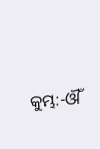କୁମ୍ଭ:-ଔଁ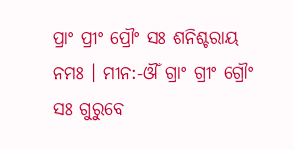ପ୍ରାଂ ପ୍ରୀଂ ପ୍ରୌଂ ସଃ ଶନିଶ୍ଚରାୟ ନମଃ । ମୀନ:-ଔଁ ଗ୍ରାଂ ଗ୍ରୀଂ ଗ୍ରୌଂ ସଃ ଗୁରୁବେ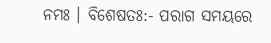ନମଃ । ବିଶେଷତଃ:- ପରାଗ ସମୟରେ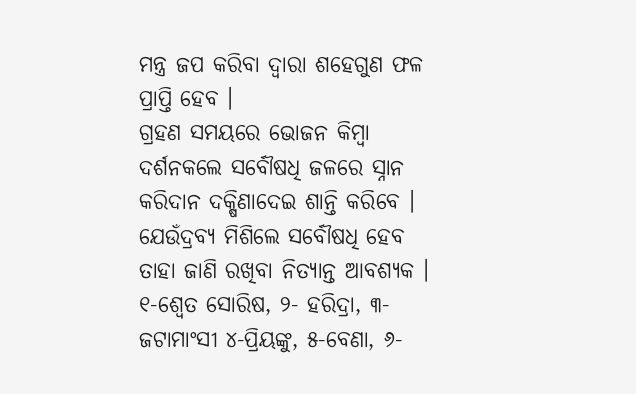ମନ୍ତ୍ର ଜପ କରିବା ଦ୍ଵାରା ଶହେଗୁଣ ଫଳ ପ୍ରାପ୍ତି ହେବ ।
ଗ୍ରହଣ ସମୟରେ ଭୋଜନ କିମ୍ବା ଦର୍ଶନକଲେ ସର୍ବୌଷଧି ଜଳରେ ସ୍ନାନ କରିଦାନ ଦକ୍ଷିଣାଦେଇ ଶାନ୍ତି କରିବେ । ଯେଉଁଦ୍ରବ୍ୟ ମିଶିଲେ ସର୍ବୌଷଧି ହେବ ତାହା ଜାଣି ରଖିବା ନିତ୍ୟାନ୍ତ ଆବଶ୍ୟକ । ୧-ଶ୍ଵେତ ସୋରିଷ, ୨- ହରିଦ୍ରା, ୩-ଜଟାମାଂସୀ ୪-ପ୍ରିୟଙ୍କୁ, ୫-ବେଣା, ୬-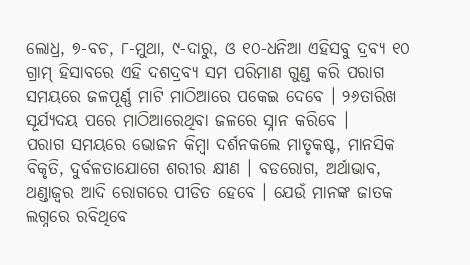ଲୋଧ୍ର, ୭-ବଚ, ୮-ମୁଥା, ୯-ଦାରୁ, ଓ ୧୦-ଧନିଆ ଏହିସବୁ ଦ୍ରବ୍ୟ ୧୦ ଗ୍ରାମ୍ ହିସାବରେ ଏହି ଦଶଦ୍ରବ୍ୟ ସମ ପରିମାଣ ଗୁଣ୍ଡ କରି ପରାଗ ସମୟରେ ଜଳପୂର୍ଣ୍ଣ ମାଟି ମାଠିଆରେ ପକେଇ ଦେବେ । ୨୬ତାରିଖ ସୂର୍ଯ୍ୟଦୟ ପରେ ମାଠିଆରେଥିବା ଜଳରେ ସ୍ନାନ କରିବେ ।
ପରାଗ ସମୟରେ ଭୋଜନ କିମ୍ବା ଦର୍ଶନକଲେ ମାତୃକଷ୍ଟ, ମାନସିକ ବିକୃତି, ଦୁର୍ବଳତାଯୋଗେ ଶରୀର କ୍ଷୀଣ । ବଡରୋଗ, ଅର୍ଥାଭାବ, ଥଣ୍ଡାଜ୍ଵର ଆଦି ରୋଗରେ ପୀଡିତ ହେବେ । ଯେଉଁ ମାନଙ୍କ ଜାତକ ଲଗ୍ନରେ ରବିଥିବେ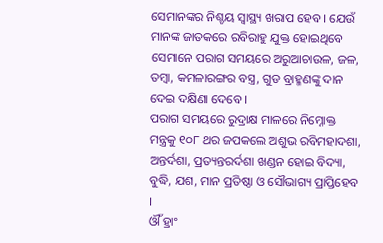ସେମାନଙ୍କର ନିଶ୍ଚୟ ସ୍ୱାସ୍ଥ୍ୟ ଖରାପ ହେବ । ଯେଉଁ ମାନଙ୍କ ଜାତକରେ ରବିରାହୁ ଯୁକ୍ତ ହୋଇଥିବେ ସେମାନେ ପରାଗ ସମୟରେ ଅରୁଆଚାଉଳ, ଜଳ, ତମ୍ବା, କମଳାରଙ୍ଗର ବସ୍ତ୍ର, ଗୁଡ ବ୍ରାହ୍ମଣଙ୍କୁ ଦାନ ଦେଇ ଦକ୍ଷିଣା ଦେବେ ।
ପରାଗ ସମୟରେ ରୁଦ୍ରାକ୍ଷ ମାଳରେ ନିମ୍ନୋକ୍ତ ମନ୍ତ୍ରକୁ ୧୦୮ ଥର ଜପକଲେ ଅଶୁଭ ରବିମହାଦଶା, ଅନ୍ତର୍ଦଶା, ପ୍ରତ୍ୟନ୍ତରର୍ଦଶା ଖଣ୍ଡନ ହୋଇ ବିଦ୍ୟା, ବୁଦ୍ଧି, ଯଶ, ମାନ ପ୍ରତିଷ୍ଠା ଓ ସୌଭାଗ୍ୟ ପ୍ରାପ୍ତିହେବ ।
ଔଁ ହ୍ରାଂ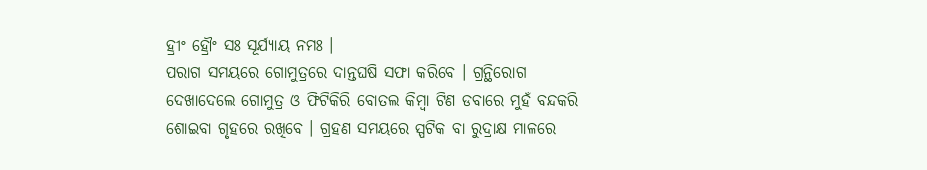ହ୍ରୀଂ ହ୍ରୌଂ ସଃ ସୂର୍ଯ୍ୟାୟ ନମଃ ।
ପରାଗ ସମୟରେ ଗୋମୁତ୍ରରେ ଦାନ୍ତଘଷି ସଫା କରିବେ । ଗ୍ରନ୍ଥିରୋଗ ଦେଖାଦେଲେ ଗୋମୁତ୍ର ଓ ଫିଟିକିରି ବୋତଲ କିମ୍ବା ଟିଣ ଡବାରେ ମୁହଁ ବନ୍ଦକରି ଶୋଇବା ଗୃହରେ ରଖିବେ । ଗ୍ରହଣ ସମୟରେ ସ୍ପଟିକ ବା ରୁଦ୍ରାକ୍ଷ ମାଳରେ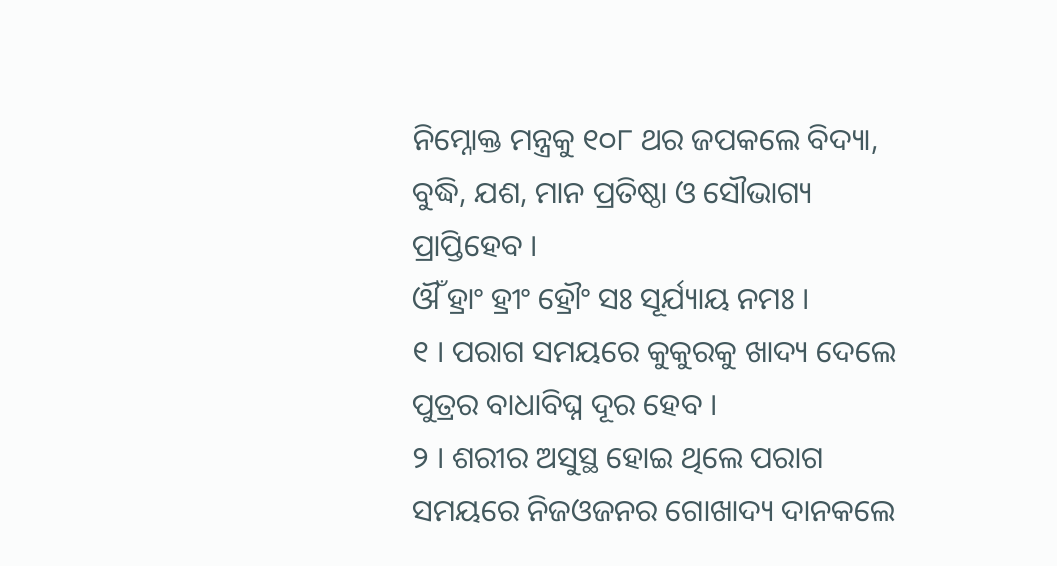ନିମ୍ନୋକ୍ତ ମନ୍ତ୍ରକୁ ୧୦୮ ଥର ଜପକଲେ ବିଦ୍ୟା, ବୁଦ୍ଧି, ଯଶ, ମାନ ପ୍ରତିଷ୍ଠା ଓ ସୌଭାଗ୍ୟ ପ୍ରାପ୍ତିହେବ ।
ଔଁ ହ୍ରାଂ ହ୍ରୀଂ ହ୍ରୌଂ ସଃ ସୂର୍ଯ୍ୟାୟ ନମଃ ।
୧ । ପରାଗ ସମୟରେ କୁକୁରକୁ ଖାଦ୍ୟ ଦେଲେ ପୁତ୍ରର ବାଧାବିଘ୍ନ ଦୂର ହେବ ।
୨ । ଶରୀର ଅସୁସ୍ଥ ହୋଇ ଥିଲେ ପରାଗ ସମୟରେ ନିଜଓଜନର ଗୋଖାଦ୍ୟ ଦାନକଲେ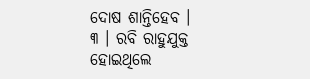ଦୋଷ ଶାନ୍ତିହେବ ।
୩ । ରବି ରାହୁଯୁକ୍ତ ହୋଇଥିଲେ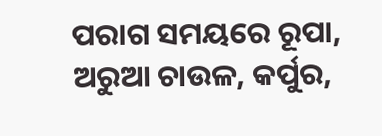ପରାଗ ସମୟରେ ରୂପା, ଅରୁଆ ଚାଉଳ, କର୍ପୁର,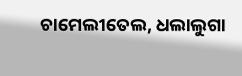ଚାମେଲୀତେଲ, ଧଲାଲୁଗା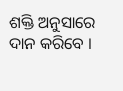ଶକ୍ତି ଅନୁସାରେ ଦାନ କରିବେ ।